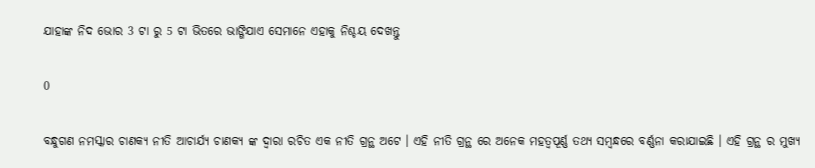ଯାହାଙ୍କ ନିଦ ଭୋର 3 ଟା ରୁ 5 ଟା ଭିତରେ ଭାଙ୍ଗିଯାଏ ସେମାନେ ଏହାକୁ ନିଶ୍ଚୟ ଦେଖନ୍ତୁ

0

ବନ୍ଧୁଗଣ ନମସ୍କାର ଚାଣକ୍ୟ ନୀତି ଆଚାର୍ଯ୍ୟ ଚାଣକ୍ୟ ଙ୍କ ଦ୍ଵାରା ରଚିତ ଏକ ନୀତି ଗ୍ରନ୍ଥ ଅଟେ । ଏହି ନୀତି ଗ୍ରନ୍ଥ ରେ ଅନେକ ମହତ୍ୱପୂର୍ଣ୍ଣ ତଥ୍ୟ ସମ୍ବନ୍ଧରେ ବର୍ଣ୍ଣନା କରାଯାଇଛି । ଏହି ଗ୍ରନ୍ଥ ର ମୁଖ୍ୟ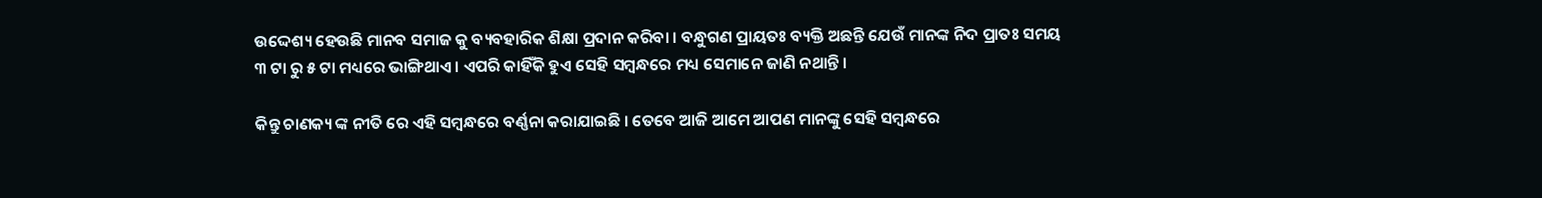ଉଦ୍ଦେଶ୍ୟ ହେଉଛି ମାନବ ସମାଜ କୁ ବ୍ୟବହାରିକ ଶିକ୍ଷା ପ୍ରଦାନ କରିବା । ବନ୍ଧୁଗଣ ପ୍ରାୟତଃ ବ୍ୟକ୍ତି ଅଛନ୍ତି ଯେଉଁ ମାନଙ୍କ ନିଦ ପ୍ରାତଃ ସମୟ ୩ ଟା ରୁ ୫ ଟା ମଧ୍ୟରେ ଭାଙ୍ଗିଥାଏ । ଏପରି କାହିଁକି ହୁଏ ସେହି ସମ୍ବନ୍ଧରେ ମଧ୍ୟ ସେମାନେ ଜାଣି ନଥାନ୍ତି ।

କିନ୍ତୁ ଚାଣକ୍ୟ ଙ୍କ ନୀତି ରେ ଏହି ସମ୍ବନ୍ଧରେ ବର୍ଣ୍ଣନା କରାଯାଇଛି । ତେବେ ଆଜି ଆମେ ଆପଣ ମାନଙ୍କୁ ସେହି ସମ୍ବନ୍ଧରେ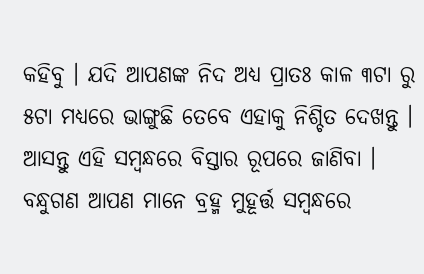କହିବୁ । ଯଦି ଆପଣଙ୍କ ନିଦ ଅଧ୍ୟ ପ୍ରାତଃ କାଳ ୩ଟା ରୁ ୫ଟା ମଧ୍ୟରେ ଭାଙ୍ଗୁଛି ତେବେ ଏହାକୁ ନିଶ୍ଚିତ ଦେଖନ୍ତୁ । ଆସନ୍ତୁ ଏହି ସମ୍ବନ୍ଧରେ ବିସ୍ତାର ରୂପରେ ଜାଣିବା । ବନ୍ଧୁଗଣ ଆପଣ ମାନେ ବ୍ରହ୍ମ ମୁହୂର୍ତ୍ତ ସମ୍ବନ୍ଧରେ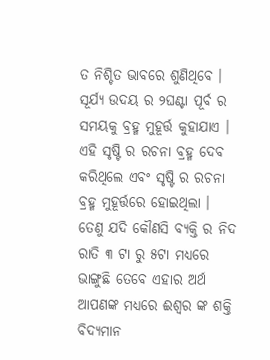ତ ନିଶ୍ଚିତ ଭାବରେ ଶୁଣିଥିବେ । ସୂର୍ଯ୍ୟ ଉଦୟ ର ୨ଘଣ୍ଟା ପୂର୍ବ ର ସମୟକୁ ବ୍ରହ୍ମ ମୁହୂର୍ତ୍ତ କୁହାଯାଏ । ଏହି ସୃଷ୍ଟି ର ରଚନା ବ୍ରହ୍ମ ଦେବ କରିଥିଲେ ଏବଂ ସୃଷ୍ଟି ର ରଚନା ବ୍ରହ୍ମ ମୁହୂର୍ତ୍ତରେ ହୋଇଥିଲା । ତେଣୁ ଯଦି କୌଣସି ବ୍ୟକ୍ତି ର ନିଦ ରାତି ୩ ଟା ରୁ ୫ଟା ମଧ୍ୟରେ ଭାଙ୍ଗୁଛି ତେବେ ଏହାର ଅର୍ଥ ଆପଣଙ୍କ ମଧ୍ୟରେ ଈଶ୍ୱର ଙ୍କ ଶକ୍ତି ବିଦ୍ୟମାନ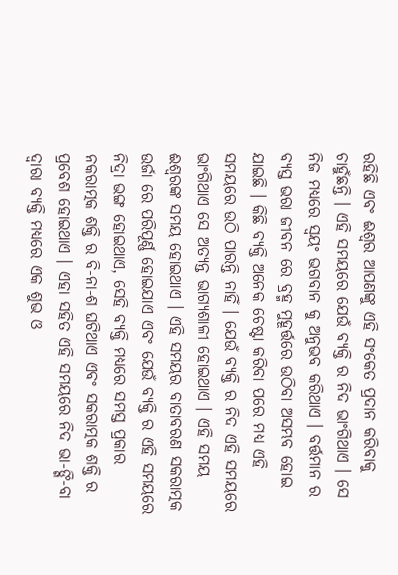ରହିଛି ଏବଂ ଈଶ୍ୱର ଆପଣଙ୍କୁ ଏହି ସଂକେତ ପ୍ରଦାନ କରିବାକୁ ଚାହୁଁଛନ୍ତି । ଏହି ସମୟରେ ଯେଉଁ ବ୍ୟକ୍ତି ର ନିଦ ଭାଂଗିଥାଏ । ସେ ନିଜ ମଧ୍ୟରେ ସ୍ୱୟଂ ଭଗବାନ କୁ ଅନୁଭବ କରିଥାଏ । ବର୍ତ୍ତମାନ ର ବ୍ୟସ୍ତ ଭରା ଜୀବନ ରେ ବ୍ରହ୍ମ ମୁହୂର୍ତ୍ତରେ ଉଠିବା ଅସମ୍ଭବ ହୋଇ ଯାଇଛି । କିଛି ବ୍ୟକ୍ତି ଅନେକ ଚେଷ୍ଟା କରିବା ପରେ ମଧ୍ୟ ଏହି ସମୟରେ ଉଠି ପାରନ୍ତି ନାହିଁ । ଯେଉଁ ବ୍ୟକ୍ତି ର ନିଦ ଏହି ସମୟରେ ଭାଂଗିଥାଏ ସେ ଅତ୍ୟନ୍ତ ଭାଗ୍ୟଶାଳୀ ହୋଇଥାଏ । ଏହି ସମୟ ଈଶ୍ୱରଙ୍କ ସମୟ ହୋଇଥାଏ । ଏହି ସମୟର ବାତାବରଣ ସକରାତ୍ମକ ଉର୍ଜା ରେ ପରିପୂର୍ଣ୍ଣ ହୋଇଯାଏ ଏବଂ ଯେଉଁ ବ୍ୟକ୍ତି ର ଏହି ସମୟରେ ନିଦ୍ରା ଭଙ୍ଗ ହୋଇଥାଏ, ସେହି ବ୍ୟକ୍ତି ମଧ୍ୟରେ ସମସ୍ତ ପ୍ରକାର ନକରାତ୍ମକ ଶକ୍ତି ର ବି-ନା-ଶ ଘଟିଥାଏ ଏବଂ ସକରାତ୍ମକ ଶକ୍ତି ର ପ୍ରବେଶ ହୋଇଥାଏ । ଏହା ସହିତ ଏହି ସମୟରେ ନିଦ ଭା-ଙ୍ଗି-ବା ଦ୍ଵାରା ବ୍ୟକ୍ତି ମଧ୍ୟରେ ଏକ ଶୁଭ ଓ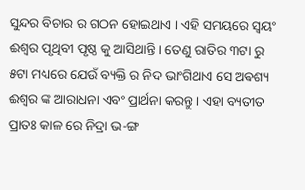ସୁନ୍ଦର ବିଚାର ର ଗଠନ ହୋଇଥାଏ । ଏହି ସମୟରେ ସ୍ୱୟଂ ଈଶ୍ୱର ପୃଥିବୀ ପୃଷ୍ଠ କୁ ଆସିଥାନ୍ତି । ତେଣୁ ରାତିର ୩ଟା ରୁ ୫ଟା ମଧ୍ୟରେ ଯେଉଁ ବ୍ୟକ୍ତି ର ନିଦ ଭାଂଗିଥାଏ ସେ ଅଵଶ୍ୟ ଈଶ୍ୱର ଙ୍କ ଆରାଧନା ଏବଂ ପ୍ରାର୍ଥନା କରନ୍ତୁ । ଏହା ବ୍ୟତୀତ ପ୍ରାତଃ କାଳ ରେ ନିଦ୍ରା ଭ-ଙ୍ଗ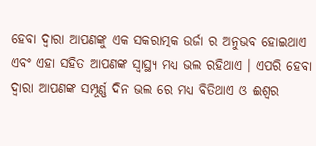ହେବା ଦ୍ୱାରା ଆପଣଙ୍କୁ ଏକ ସକରାତ୍ମକ ଉର୍ଜା ର ଅନୁଭବ ହୋଇଥାଏ ଏବଂ ଏହା ସହିତ ଆପଣଙ୍କ ସ୍ୱାସ୍ଥ୍ୟ ମଧ୍ୟ ଭଲ ରହିଥାଏ । ଏପରି ହେବା ଦ୍ୱାରା ଆପଣଙ୍କ ସମ୍ପୂର୍ଣ୍ଣ ଦିନ ଭଲ ରେ ମଧ୍ୟ ବିତିଥାଏ ଓ ଈଶ୍ୱର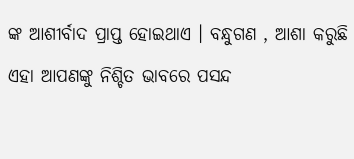ଙ୍କ ଆଶୀର୍ବାଦ ପ୍ରାପ୍ତ ହୋଇଥାଏ । ବନ୍ଧୁଗଣ , ଆଶା କରୁଛି ଏହା ଆପଣଙ୍କୁ ନିଶ୍ଚିତ ଭାବରେ ପସନ୍ଦ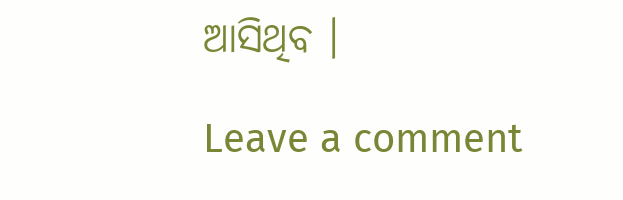ଆସିଥିବ ।

Leave a comment